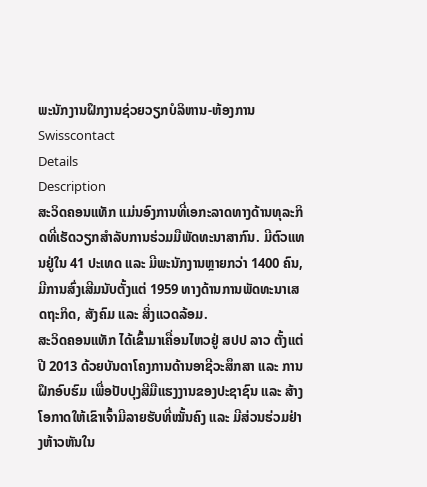ພະນັກງານຝຶກງານຊ່ວຍວຽກບໍລິຫານ-ຫ້ອງການ
Swisscontact
Details
Description
ສະວິດຄອນແທັກ ແມ່ນອົງການທີ່ເອກະລາດທາງດ້ານທຸລະກິດທີ່ເຮັດວຽກສໍາລັບການຮ່ວມມືພັດທະນາສາກົນ. ມີຕົວແທນຢູ່ໃນ 41 ປະເທດ ແລະ ມີພະນັກງານຫຼາຍກວ່າ 1400 ຄົນ, ມີການສົ່ງເສີມນັບຕັ້ງແຕ່ 1959 ທາງດ້ານການພັດທະນາເສດຖະກິດ, ສັງຄົມ ແລະ ສິ່ງແວດລ້ອມ.
ສະວິດຄອນແທັກ ໄດ້ເຂົ້າມາເຄື່ອນໄຫວຢູ່ ສປປ ລາວ ຕັ້ງແຕ່ປີ 2013 ດ້ວຍບັນດາໂຄງການດ້ານອາຊີວະສຶກສາ ແລະ ການຝຶກອົບຮົມ ເພື່ອປັບປຸງສີມືແຮງງານຂອງປະຊາຊົນ ແລະ ສ້າງໂອກາດໃຫ້ເຂົາເຈົ້າມີລາຍຮັບທີ່ໝັ້ນຄົງ ແລະ ມີສ່ວນຮ່ວມຢ່າງຫ້າວຫັນໃນ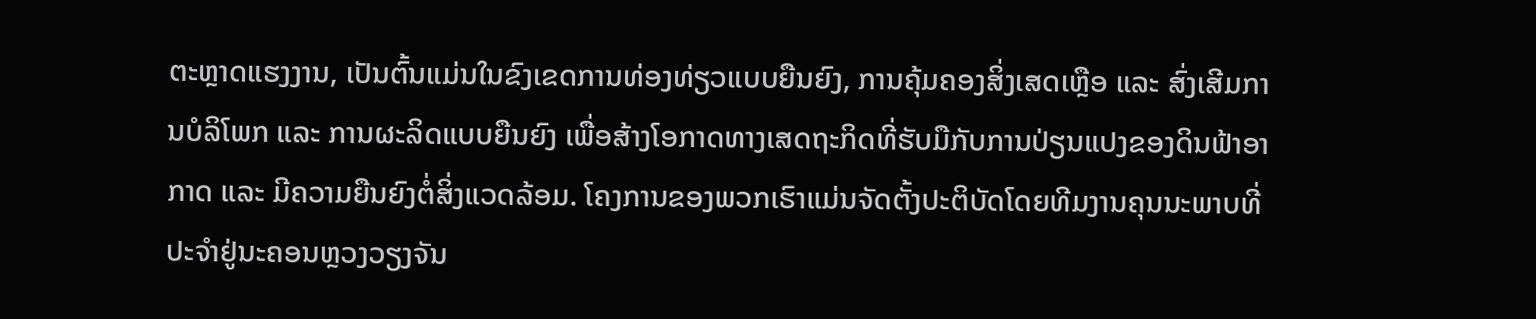ຕະຫຼາດແຮງງານ, ເປັນຕົ້ນແມ່ນໃນຂົງເຂດການທ່ອງທ່ຽວແບບຍືນຍົງ, ການຄຸ້ມຄອງສິ່ງເສດເຫຼືອ ແລະ ສົ່ງເສີມການບໍລິໂພກ ແລະ ການຜະລິດແບບຍືນຍົງ ເພື່ອສ້າງໂອກາດທາງເສດຖະກິດທີ່ຮັບມືກັບການປ່ຽນແປງຂອງດິນຟ້າອາກາດ ແລະ ມີຄວາມຍືນຍົງຕໍ່ສິ່ງແວດລ້ອມ. ໂຄງການຂອງພວກເຮົາແມ່ນຈັດຕັ້ງປະຕິບັດໂດຍທີມງານຄຸນນະພາບທີ່ປະຈໍາຢູ່ນະຄອນຫຼວງວຽງຈັນ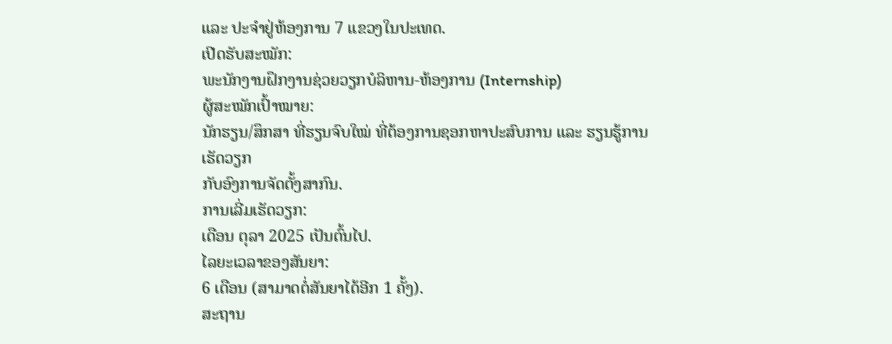ແລະ ປະຈໍາຢູ່ຫ້ອງການ 7 ແຂວງໃນປະເທດ.
ເປີດຮັບສະໝັກ:
ພະນັກງານຝຶກງານຊ່ວຍວຽກບໍລິຫານ-ຫ້ອງການ (Internship)
ຜູ້ສະໝັກເປົ້າໝາຍ:
ນັກຮຽນ/ສຶກສາ ທີ່ຮຽນຈົບໃໝ່ ທີ່ຕ້ອງການຊອກຫາປະສົບການ ແລະ ຮຽນຮູ້ການເຮັດວຽກ
ກັບອົງການຈັດຕັ້ງສາກົນ.
ການເລີ່ມເຮັດວຽກ:
ເດືອນ ຕຸລາ 2025 ເປັນຕົ້ນໄປ.
ໄລຍະເວລາຂອງສັນຍາ:
6 ເດືອນ (ສາມາດຕໍ່ສັນຍາໄດ້ອີກ 1 ຄັ້ງ).
ສະຖານ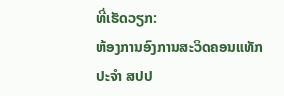ທີ່ເຮັດວຽກ:
ຫ້ອງການອົງການສະວິດຄອນແທັກ ປະຈໍາ ສປປ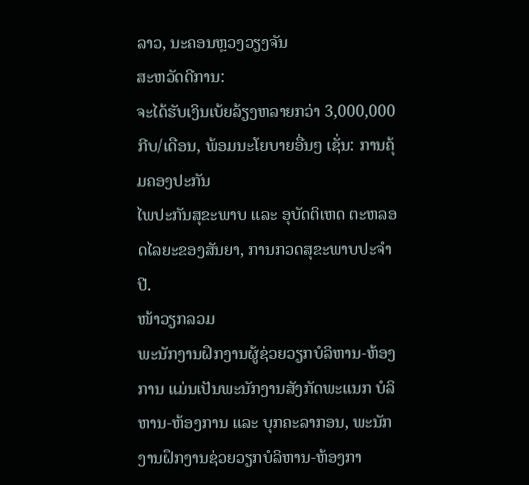ລາວ, ນະຄອນຫຼວງວຽງຈັນ
ສະຫວັດດີການ:
ຈະໄດ້ຮັບເງິນເບ້ຍລ້ຽງຫລາຍກວ່າ 3,000,000 ກີບ/ເດືອນ, ພ້ອມນະໂຍບາຍອື່ນໆ ເຊັ່ນ: ການຄຸ້ມຄອງປະກັນ
ໄພປະກັນສຸຂະພາບ ແລະ ອຸບັດຕິເຫດ ຕະຫລອດໄລຍະຂອງສັນຍາ, ການກວດສຸຂະພາບປະຈໍາປີ.
ໜ້າວຽກລວມ
ພະນັກງານຝຶກງານຜູ້ຊ່ວຍວຽກບໍລິຫານ-ຫ້ອງການ ແມ່ນເປັນພະນັກງານສັງກັດພະແນກ ບໍລິຫານ-ຫ້ອງການ ແລະ ບຸກຄະລາກອນ, ພະນັກງານຝຶກງານຊ່ວຍວຽກບໍລິຫານ-ຫ້ອງກາ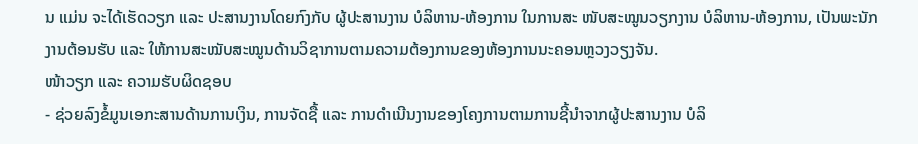ນ ແມ່ນ ຈະໄດ້ເຮັດວຽກ ແລະ ປະສານງານໂດຍກົງກັບ ຜູ້ປະສານງານ ບໍລິຫານ-ຫ້ອງການ ໃນການສະ ໜັບສະໝູນວຽກງານ ບໍລິຫານ-ຫ້ອງການ, ເປັນພະນັກງານຕ້ອນຮັບ ແລະ ໃຫ້ການສະໝັບສະໝູນດ້ານວິຊາການຕາມຄວາມຕ້ອງການຂອງຫ້ອງການນະຄອນຫຼວງວຽງຈັນ.
ໜ້າວຽກ ແລະ ຄວາມຮັບຜິດຊອບ
- ຊ່ວຍລົງຂໍ້ມູນເອກະສານດ້ານການເງິນ, ການຈັດຊື້ ແລະ ການດໍາເນີນງານຂອງໂຄງການຕາມການຊີ້ນໍາຈາກຜູ້ປະສານງານ ບໍລິ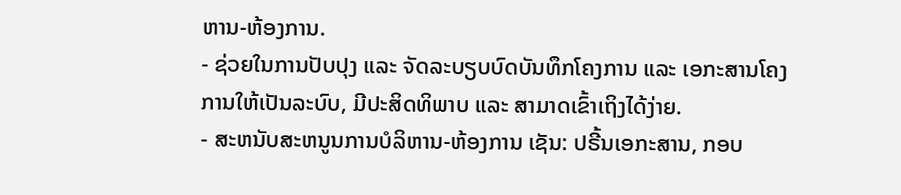ຫານ-ຫ້ອງການ.
- ຊ່ວຍໃນການປັບປຸງ ແລະ ຈັດລະບຽບບົດບັນທຶກໂຄງການ ແລະ ເອກະສານໂຄງການໃຫ້ເປັນລະບົບ, ມີປະສິດທິພາບ ແລະ ສາມາດເຂົ້າເຖິງໄດ້ງ່າຍ.
- ສະຫນັບສະຫນູນການບໍລິຫານ-ຫ້ອງການ ເຊັນ: ປຣີ້ນເອກະສານ, ກອບ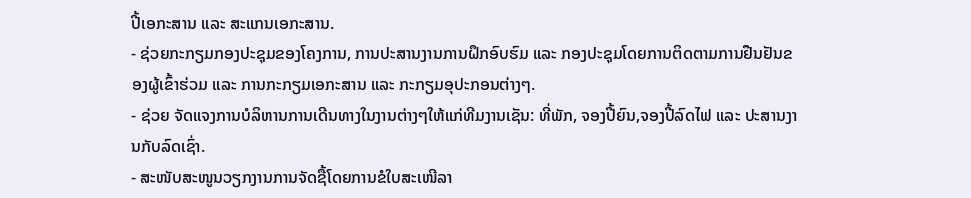ປີ້ເອກະສານ ແລະ ສະແກນເອກະສານ.
- ຊ່ວຍກະກຽມກອງປະຊຸມຂອງໂຄງການ, ການປະສານງານການຝຶກອົບຮົມ ແລະ ກອງປະຊຸມໂດຍການຕິດຕາມການຢືນຢັນຂອງຜູ້ເຂົ້າຮ່ວມ ແລະ ການກະກຽມເອກະສານ ແລະ ກະກຽມອຸປະກອນຕ່າງໆ.
- ຊ່ວຍ ຈັດແຈງການບໍລິຫານການເດີນທາງໃນງານຕ່າງໆໃຫ້ແກ່ທີມງານເຊັນ: ທີ່ພັກ, ຈອງປີ້ຍົນ,ຈອງປີ້ລົດໄຟ ແລະ ປະສານງານກັບລົດເຊົ່າ.
- ສະໜັບສະໜູນວຽກງານການຈັດຊື້ໂດຍການຂໍໃບສະເໜີລາ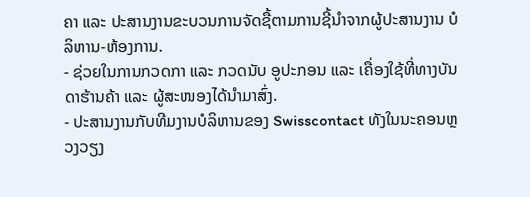ຄາ ແລະ ປະສານງານຂະບວນການຈັດຊື້ຕາມການຊີ້ນຳຈາກຜູ້ປະສານງານ ບໍລິຫານ-ຫ້ອງການ.
- ຊ່ວຍໃນການກວດກາ ແລະ ກວດນັບ ອູປະກອນ ແລະ ເຄື່ອງໃຊ້ທີ່ທາງບັນດາຮ້ານຄ້າ ແລະ ຜູ້ສະໜອງໄດ້ນໍາມາສົ່ງ.
- ປະສານງານກັບທີມງານບໍລິຫານຂອງ Swisscontact ທັງໃນນະຄອນຫຼວງວຽງ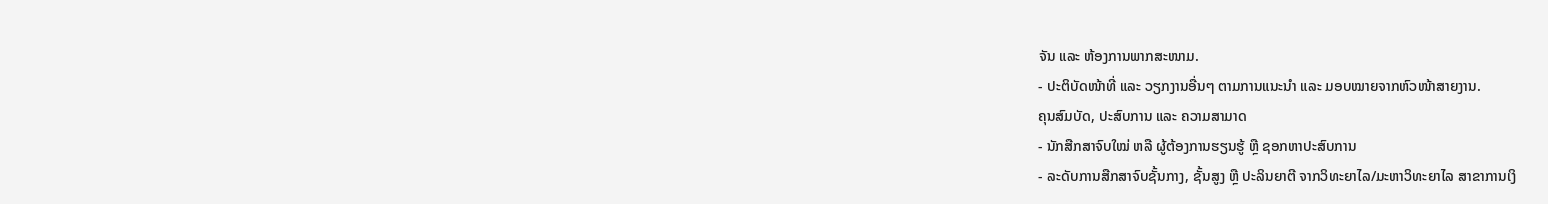ຈັນ ແລະ ຫ້ອງການພາກສະໜາມ.
- ປະຕິບັດໜ້າທີ່ ແລະ ວຽກງານອື່ນໆ ຕາມການແນະນໍາ ແລະ ມອບໝາຍຈາກຫົວໜ້າສາຍງານ.
ຄຸນສົມບັດ, ປະສົບການ ແລະ ຄວາມສາມາດ
- ນັກສືກສາຈົບໃໝ່ ຫລື ຜູ້ຕ້ອງການຮຽນຮູ້ ຫຼື ຊອກຫາປະສົບການ
- ລະດັບການສືກສາຈົບຊັ້ນກາງ, ຊັ້ນສູງ ຫຼື ປະລິນຍາຕີ ຈາກວິທະຍາໄລ/ມະຫາວິທະຍາໄລ ສາຂາການເງິ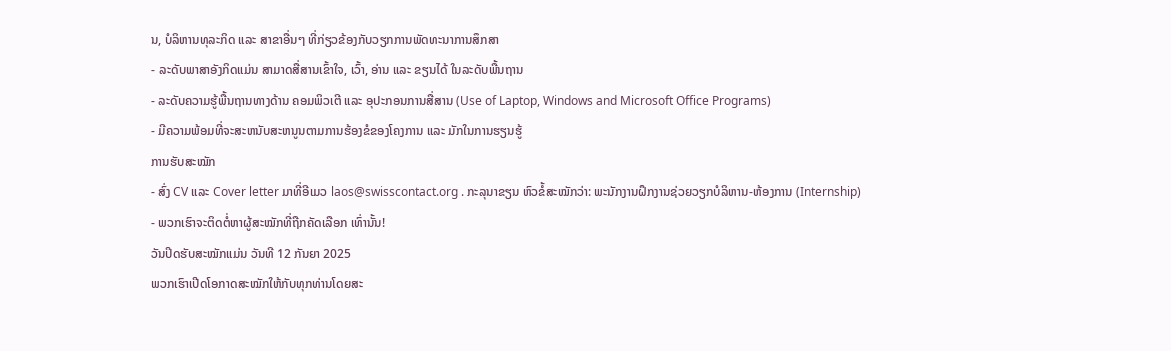ນ, ບໍລິຫານທຸລະກິດ ແລະ ສາຂາອື່ນໆ ທີ່ກ່ຽວຂ້ອງກັບວຽກການພັດທະນາການສຶກສາ
- ລະດັບພາສາອັງກິດແມ່ນ ສາມາດສື່ສານເຂົ້າໃຈ, ເວົ້າ, ອ່ານ ແລະ ຂຽນໄດ້ ໃນລະດັບພື້ນຖານ
- ລະດັບຄວາມຮູ້ພື້ນຖານທາງດ້ານ ຄອມພິວເຕີ ແລະ ອຸປະກອນການສື່ສານ (Use of Laptop, Windows and Microsoft Office Programs)
- ມີຄວາມພ້ອມທີ່ຈະສະຫນັບສະຫນູນຕາມການຮ້ອງຂໍຂອງໂຄງການ ແລະ ມັກໃນການຮຽນຮູ້
ການຮັບສະໝັກ
- ສົ່ງ CV ແລະ Cover letter ມາທີ່ອີເມວ laos@swisscontact.org . ກະລຸນາຂຽນ ຫົວຂໍ້ສະໝັກວ່າ: ພະນັກງານຝຶກງານຊ່ວຍວຽກບໍລິຫານ-ຫ້ອງການ (Internship)
- ພວກເຮົາຈະຕິດຕໍ່ຫາຜູ້ສະໝັກທີ່ຖືກຄັດເລືອກ ເທົ່ານັ້ນ!
ວັນປິດຮັບສະໝັກແມ່ນ ວັນທີ 12 ກັນຍາ 2025
ພວກເຮົາເປີດໂອກາດສະໝັກໃຫ້ກັບທຸກທ່ານໂດຍສະ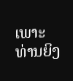ເພາະທ່ານຍິງ